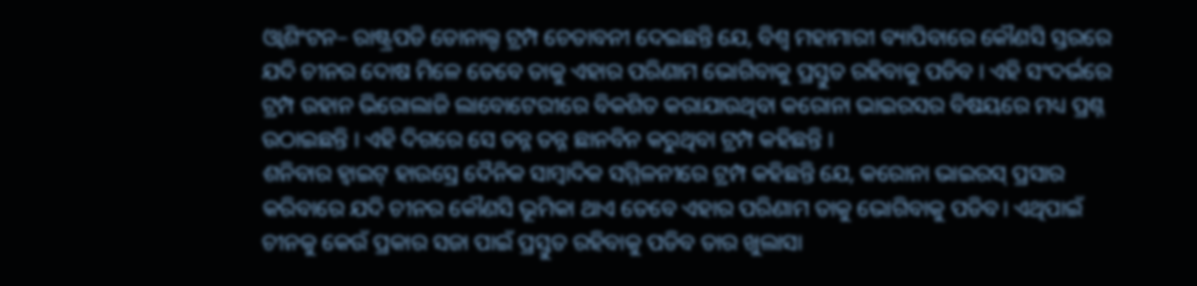ଓ୍ଵାଶିଂଟନ– ରାଷ୍ଟ୍ରପଡି ଡୋନାଲ୍ଡ ଟ୍ରମ୍ପ ଚେତାବନୀ ଦେଇଛନ୍ତି ଯେ, ବିଶ୍ୱ ମହାମାରୀ ବ୍ୟାପିବାରେ କୌଣସି ସ୍ତରରେ ଯଦି ଚୀନର ଦୋଷ ମିଳେ ତେବେ ତାକୁ ଏହାର ପରିଣାମ ଭୋଗିବାକୁ ପ୍ରସ୍ତୁତ ରହିବାକୁ ପଡିବ । ଏହି ସଂଦର୍ଭରେ ଟ୍ରମ୍ପ ଉହାନ ଭିରୋଲାଜି ଲାବୋଟେରୀରେ ବିକଶିତ କରାଯାଉଥିବା କରୋନା ଭାଇରସର ବିଷୟରେ ମଧ୍ୟ ପ୍ରଶ୍ନ ଉଠାଇଛନ୍ତି । ଏହି ଦିଗରେ ସେ ତନ୍ନ ତନ୍ନ ଛାନବିନ କରୁଥିବା ଟ୍ରମ୍ପ କହିଛନ୍ତି ।
ଶନିବାର ହ୍ୱାଇଟ୍ ହାଉସ୍ରେ ଦୈନିକ ସାମ୍ବାଦିକ ସମ୍ମିଳନୀରେ ଟ୍ରମ୍ପ କହିଛନ୍ତି ଯେ, କରୋନା ଭାଇରସ୍ ପ୍ରସାର କରିବାରେ ଯଦି ଚୀନର କୌଣସି ଭୂମିକା ଥାଏ ତେବେ ଏହାର ପରିଣାମ ତାକୁ ଭୋଗିବାକୁ ପଡିବ। ଏଥିପାଇଁ ଚୀନକୁ କେଉଁ ପ୍ରକାର ସଜା ପାଇଁ ପ୍ରସ୍ତୁତ ରହିବାକୁ ପଡିବ ତାର ଖୁଲାସା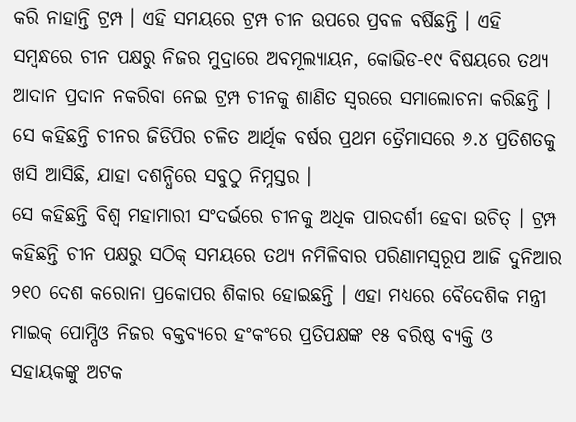କରି ନାହାନ୍ତି ଟ୍ରମ୍ପ । ଏହି ସମୟରେ ଟ୍ରମ୍ପ ଚୀନ ଉପରେ ପ୍ରବଳ ବର୍ଷିଛନ୍ତି । ଏହି ସମ୍ବନ୍ଧରେ ଚୀନ ପକ୍ଷରୁ ନିଜର ମୁଦ୍ରାରେ ଅବମୂଲ୍ୟାୟନ, କୋଭିଡ-୧୯ ବିଷୟରେ ତଥ୍ୟ ଆଦାନ ପ୍ରଦାନ ନକରିବା ନେଇ ଟ୍ରମ୍ପ ଚୀନକୁ ଶାଣିତ ସ୍ୱରରେ ସମାଲୋଚନା କରିଛନ୍ତି । ସେ କହିଛନ୍ତି ଚୀନର ଜିଡିପିର ଚଳିତ ଆର୍ଥିକ ବର୍ଷର ପ୍ରଥମ ତ୍ରୈମାସରେ ୬.୪ ପ୍ରତିଶତକୁ ଖସି ଆସିଛି, ଯାହା ଦଶନ୍ଧିରେ ସବୁଠୁ ନିମ୍ନସ୍ତର ।
ସେ କହିଛନ୍ତି ବିଶ୍ୱ ମହାମାରୀ ସଂଦର୍ଭରେ ଚୀନକୁ ଅଧିକ ପାରଦର୍ଶୀ ହେବା ଉଚିତ୍ । ଟ୍ରମ୍ପ କହିଛନ୍ତି ଚୀନ ପକ୍ଷରୁ ସଠିକ୍ ସମୟରେ ତଥ୍ୟ ନମିଳିବାର ପରିଣାମସ୍ୱରୂପ ଆଜି ଦୁନିଆର ୨୧୦ ଦେଶ କରୋନା ପ୍ରକୋପର ଶିକାର ହୋଇଛନ୍ତି । ଏହା ମଧ୍ୟରେ ବୈଦେଶିକ ମନ୍ତ୍ରୀ ମାଇକ୍ ପୋମ୍ପିଓ ନିଜର ବକ୍ତବ୍ୟରେ ହଂକଂରେ ପ୍ରତିପକ୍ଷଙ୍କ ୧୫ ବରିଷ୍ଠ ବ୍ୟକ୍ତି ଓ ସହାୟକଙ୍କୁ ଅଟକ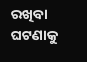ରଖିବା ଘଟଣାକୁ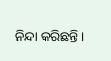ନିନ୍ଦା କରିଛନ୍ତି ।